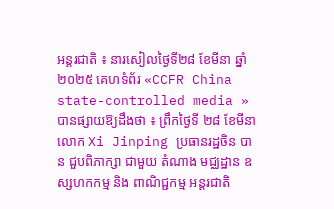អន្តរជាតិ ៖ នារសៀលថ្ងៃទី២៨ ខែមីនា ឆ្នាំ២០២៥ គេហទំព័រ «CCFR China state-controlled media » បានផ្សាយឱ្យដឹងថា ៖ ព្រឹកថ្ងៃទី ២៨ ខែមីនា លោក Xi Jinping ប្រធានរដ្ឋចិន បាន ជួបពិភាក្សា ជាមួយ តំណាង មជ្ឈដ្ឋាន ឧស្សហកកម្ម និង ពាណិជ្ជកម្ម អន្តរជាតិ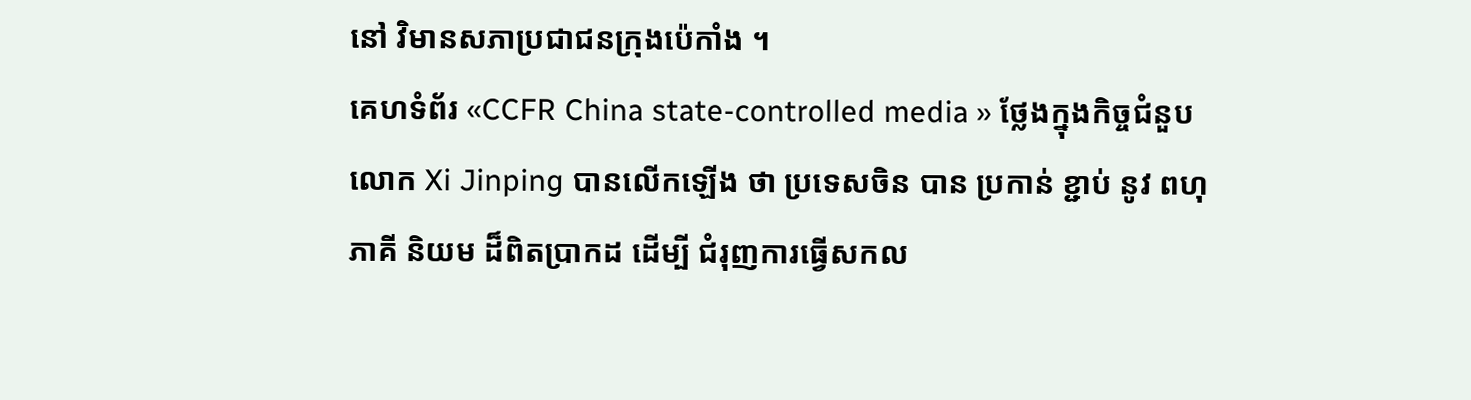នៅ វិមានសភាប្រជាជនក្រុងប៉េកាំង ។
គេហទំព័រ «CCFR China state-controlled media » ថ្លែងក្នុងកិច្ចជំនួប លោក Xi Jinping បានលើកឡើង ថា ប្រទេសចិន បាន ប្រកាន់ ខ្ជាប់ នូវ ពហុភាគី និយម ដ៏ពិតប្រាកដ ដើម្បី ជំរុញការធ្វើសកល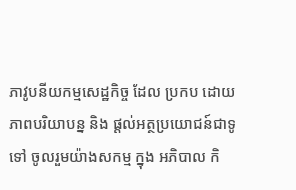ភាវូបនីយកម្មសេដ្ឋកិច្ច ដែល ប្រកប ដោយ ភាពបរិយាបន្ន និង ផ្តល់អត្ថប្រយោជន៍ជាទូទៅ ចូលរួមយ៉ាងសកម្ម ក្នុង អភិបាល កិ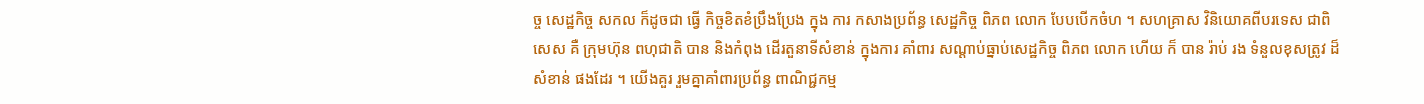ច្ច សេដ្ឋកិច្ច សកល ក៏ដូចជា ធ្វើ កិច្ចខិតខំប្រឹងប្រែង ក្នុង ការ កសាងប្រព័ន្ធ សេដ្ឋកិច្ច ពិភព លោក បែបបើកចំហ ។ សហគ្រាស វិនិយោគពីបរទេស ជាពិសេស គឺ ក្រុមហ៊ុន ពហុជាតិ បាន និងកំពុង ដើរតួនាទីសំខាន់ ក្នុងការ គាំពារ សណ្តាប់ធ្នាប់សេដ្ឋកិច្ច ពិភព លោក ហើយ ក៏ បាន រ៉ាប់ រង ទំនួលខុសត្រូវ ដ៏ សំខាន់ ផងដែរ ។ យើងគួរ រួមគ្នាគាំពារប្រព័ន្ធ ពាណិជ្ជកម្ម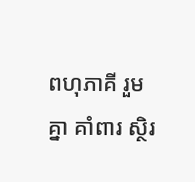ពហុភាគី រួម គ្នា គាំពារ ស្ថិរ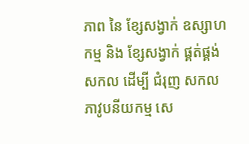ភាព នៃ ខ្សែសង្វាក់ ឧស្សាហកម្ម និង ខ្សែសង្វាក់ ផ្គត់ផ្គង់ សកល ដើម្បី ជំរុញ សកល ភាវូបនីយកម្ម សេ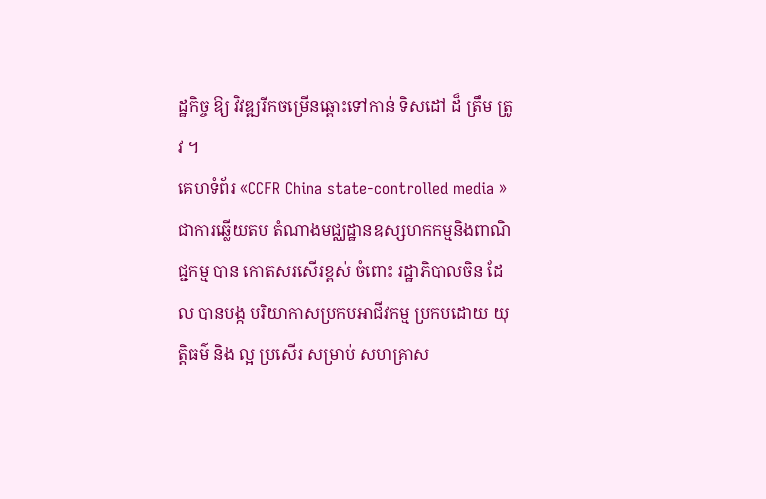ដ្ឋកិច្ច ឱ្យ វិវឌ្ឍរីកចម្រើនឆ្ពោះទៅកាន់ ទិសដៅ ដ៏ ត្រឹម ត្រូវ ។
គេហទំព័រ «CCFR China state-controlled media » ជាការឆ្លើយតប តំណាងមជ្ឈដ្ឋានឧស្សហកកម្មនិងពាណិជ្ជកម្ម បាន កោតសរសើរខ្ពស់ ចំពោះ រដ្ឋាភិបាលចិន ដែល បានបង្ក បរិយាកាសប្រកបអាជីវកម្ម ប្រកបដោយ យុត្តិធម៌ និង ល្អ ប្រសើរ សម្រាប់ សហគ្រាស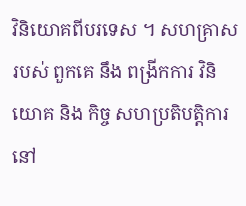វិនិយោគពីបរទេស ។ សហគ្រាស របស់ ពួកគេ នឹង ពង្រីកការ វិនិយោគ និង កិច្ច សហប្រតិបត្តិការ នៅ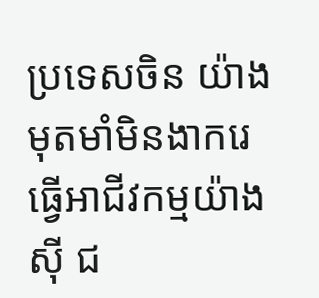ប្រទេសចិន យ៉ាងមុតមាំមិនងាករេ ធ្វើអាជីវកម្មយ៉ាង ស៊ី ជ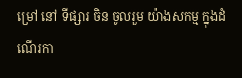ម្រៅ នៅ ទីផ្សារ ចិន ចូលរួម យ៉ាងសកម្ម ក្នុងដំណើរកា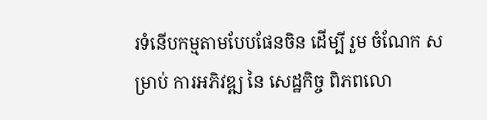រទំនើបកម្មតាមបែបផែនចិន ដើម្បី រួម ចំណែក សម្រាប់ ការអភិវឌ្ឍ នៃ សេដ្ឋកិច្ច ពិភពលោ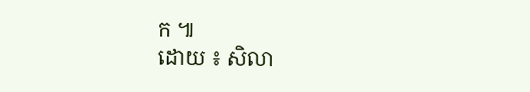ក ៕
ដោយ ៖ សិលា